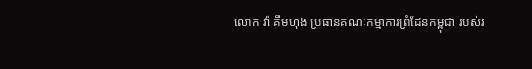លោក វ៉ា គឹមហុង ប្រធានគណៈកម្មាការព្រំដែនកម្ពុជា របស់រ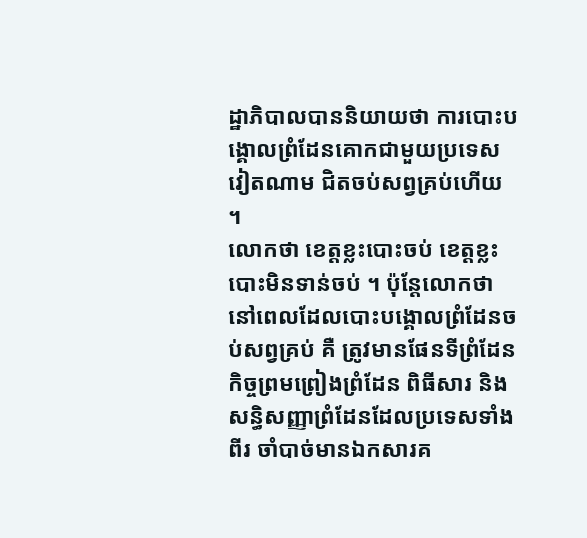ដ្ឋាភិបាលបាននិយាយថា ការបោះបង្គោលព្រំដែនគោកជាមួយប្រទេសវៀតណាម ជិតចប់សព្វគ្រប់ហើយ ។
លោកថា ខេត្តខ្លះបោះចប់ ខេត្តខ្លះបោះមិនទាន់ចប់ ។ ប៉ុន្ដែលោកថា នៅពេលដែលបោះបង្គោលព្រំដែនចប់សព្វគ្រប់ គឺ ត្រូវមានផែនទីព្រំដែន កិច្ចព្រមព្រៀងព្រំដែន ពិធីសារ និងសន្ធិសញ្ញាព្រំដែនដែលប្រទេសទាំងពីរ ចាំបាច់មានឯកសារគ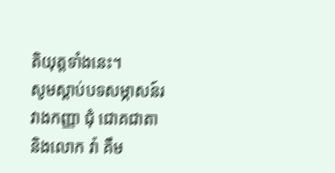តិយុត្តទាំងនេះ។
សូមស្ដាប់បទសម្ភាសន៍រវាងកញ្ញា ជុំ ជោគជាតា និងលោក វ៉ា គឹម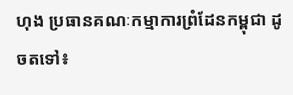ហុង ប្រធានគណៈកម្មាការព្រំដែនកម្ពុជា ដូចតទៅ៖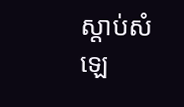ស្តាប់សំឡេ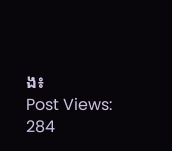ង៖
Post Views: 284